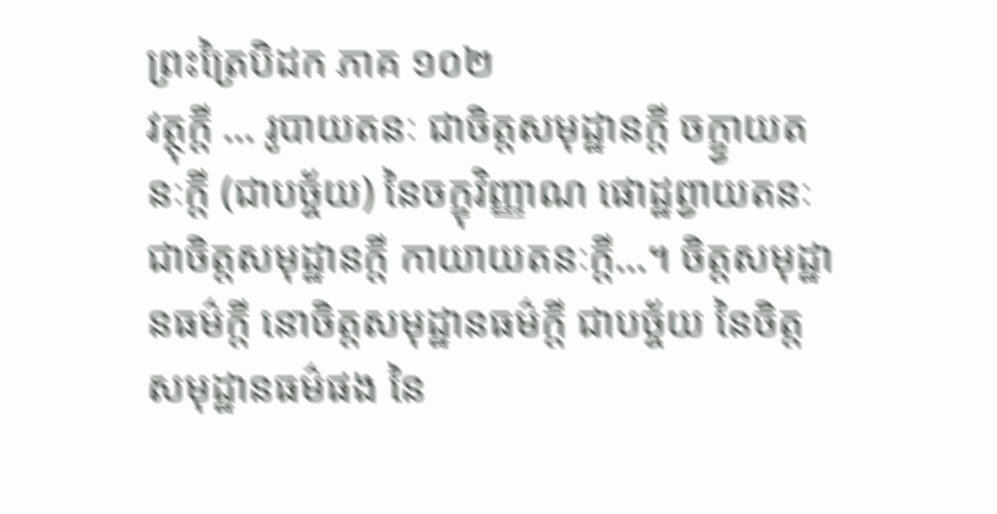ព្រះត្រៃបិដក ភាគ ១០២
វត្ថុក្តី … រូបាយតនៈ ជាចិត្តសមុដ្ឋានក្តី ចក្ខ្វាយតនៈក្តី (ជាបច្ច័យ) នៃចក្ខុវិញ្ញាណ ផោដ្ឋព្វាយតនៈ ជាចិត្តសមុដ្ឋានក្តី កាយាយតនៈក្តី…។ ចិត្តសមុដ្ឋានធម៌ក្តី នោចិត្តសមុដ្ឋានធម៌ក្តី ជាបច្ច័យ នៃចិត្តសមុដ្ឋានធម៌ផង នៃ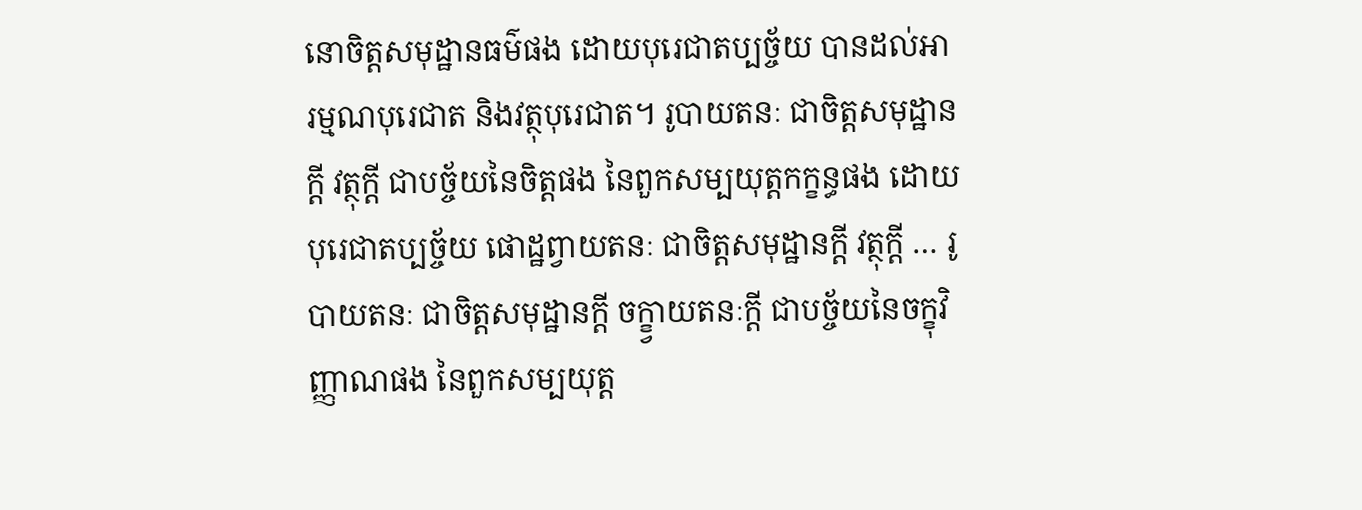នោចិត្តសមុដ្ឋានធម៌ផង ដោយបុរេជាតប្បច្ច័យ បានដល់អារម្មណបុរេជាត និងវត្ថុបុរេជាត។ រូបាយតនៈ ជាចិត្តសមុដ្ឋានក្តី វត្ថុក្តី ជាបច្ច័យនៃចិត្តផង នៃពួកសម្បយុត្តកក្ខន្ធផង ដោយបុរេជាតប្បច្ច័យ ផោដ្ឋព្វាយតនៈ ជាចិត្តសមុដ្ឋានក្តី វត្ថុក្តី … រូបាយតនៈ ជាចិត្តសមុដ្ឋានក្តី ចក្ខ្វាយតនៈក្តី ជាបច្ច័យនៃចក្ខុវិញ្ញាណផង នៃពួកសម្បយុត្ត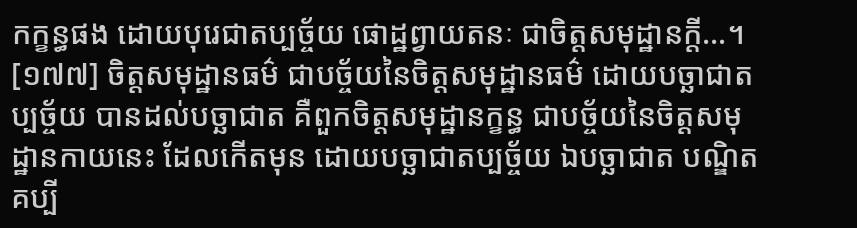កក្ខន្ធផង ដោយបុរេជាតប្បច្ច័យ ផោដ្ឋព្វាយតនៈ ជាចិត្តសមុដ្ឋានក្តី…។
[១៧៧] ចិត្តសមុដ្ឋានធម៌ ជាបច្ច័យនៃចិត្តសមុដ្ឋានធម៌ ដោយបច្ឆាជាតប្បច្ច័យ បានដល់បច្ឆាជាត គឺពួកចិត្តសមុដ្ឋានក្ខន្ធ ជាបច្ច័យនៃចិត្តសមុដ្ឋានកាយនេះ ដែលកើតមុន ដោយបច្ឆាជាតប្បច្ច័យ ឯបច្ឆាជាត បណ្ឌិតគប្បី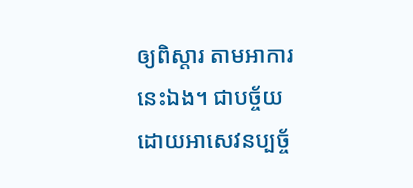ឲ្យពិស្តារ តាមអាការនេះឯង។ ជាបច្ច័យ ដោយអាសេវនប្បច្ច័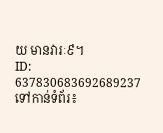យ មានវារៈ៩។
ID: 637830683692689237
ទៅកាន់ទំព័រ៖